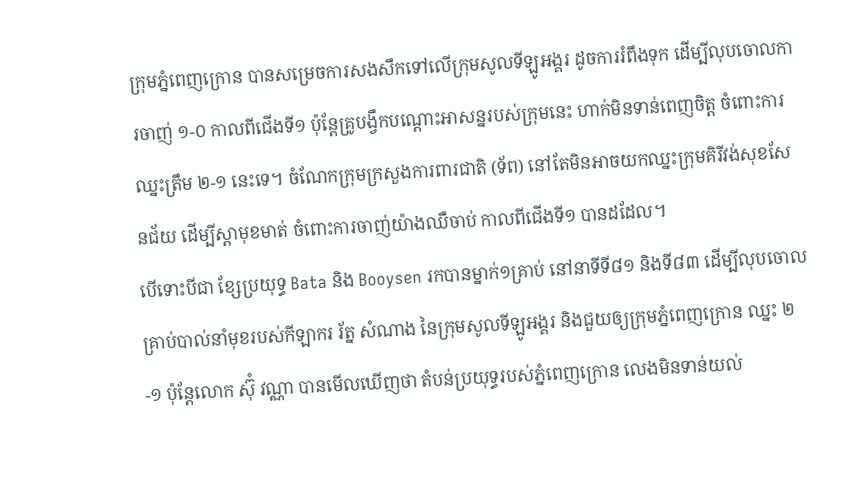ក្រុមភ្នំពេញក្រោន បានសម្រេចការសងសឹកទៅលើក្រុមសូលទីឡូអង្គរ ដូចការរំពឹងទុក ដើម្បីលុបចោលការចាញ់ ១-០ កាលពីជើងទី១ ប៉ុន្តែគ្រូបង្វឹកបណ្តោះអាសន្នរបស់ក្រុមនេះ ហាក់មិនទាន់ពេញចិត្ត ចំពោះការឈ្នះត្រឹម ២-១ នេះទេ។ ចំណែកក្រុមក្រសួងការពារជាតិ (ទ័ព) នៅតែមិនអាចយកឈ្នះក្រុមគិរីវង់សុខសែនជ័យ ដើម្បីស្តាមុខមាត់ ចំពោះការចាញ់យ៉ាងឈឺចាប់ កាលពីជើងទី១ បានដដែល។
បើទោះបីជា ខ្សែប្រយុទ្ធ Bata និង Booysen រកបានម្នាក់១គ្រាប់ នៅនាទីទី៨១ និងទី៨៣ ដើម្បីលុបចោលគ្រាប់បាល់នាំមុខរបស់កីឡាករ រ័ត្ន សំណាង នៃក្រុមសូលទីឡូអង្គរ និងជួយឲ្យក្រុមភ្នំពេញក្រោន ឈ្នះ ២-១ ប៉ុន្តែលោក ស៊ុំ វណ្ណា បានមើលឃើញថា តំបន់ប្រយុទ្ធរបស់ភ្នំពេញក្រោន លេងមិនទាន់យល់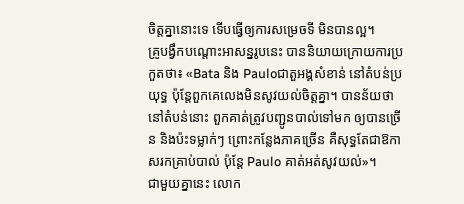ចិត្តគ្នានោះទេ ទើបធ្វើឲ្យការសម្រេចទី មិនបានល្អ។
គ្រូបង្វឹកបណ្តោះអាសន្នរូបនេះ បាននិយាយក្រោយការប្រកួតថា៖ «Bata និង Pauloជាតួអង្គសំខាន់ នៅតំបន់ប្រយុទ្ធ ប៉ុន្តែពួកគេលេងមិនសូវយល់ចិត្តគ្នា។ បានន័យថា នៅតំបន់នោះ ពួកគាត់ត្រូវបញ្ជូនបាល់ទៅមក ឲ្យបានច្រើន និងប៉ះទម្លាក់ៗ ព្រោះកន្លែងភាគច្រើន គឺសុទ្ធតែជាឱកាសរកគ្រាប់បាល់ ប៉ុន្តែ Paulo គាត់អត់សូវយល់»។
ជាមួយគ្នានេះ លោក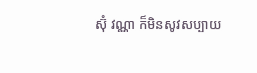ស៊ុំ វណ្ណា ក៏មិនសូវសប្បាយ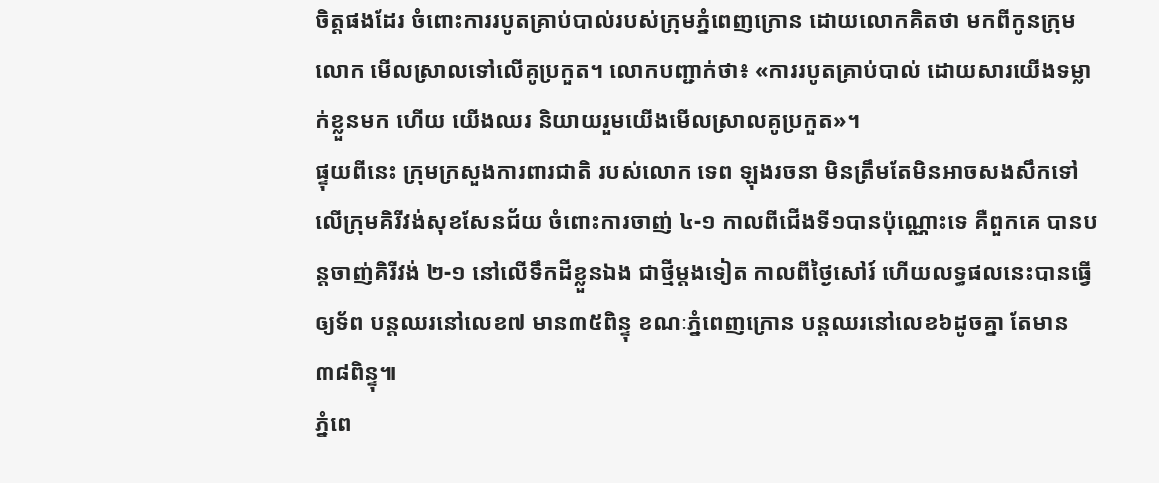ចិត្តផងដែរ ចំពោះការរបូតគ្រាប់បាល់របស់ក្រុមភ្នំពេញក្រោន ដោយលោកគិតថា មកពីកូនក្រុមលោក មើលស្រាលទៅលើគូប្រកួត។ លោកបញ្ជាក់ថា៖ «ការរបូតគ្រាប់បាល់ ដោយសារយើងទម្លាក់ខ្លួនមក ហើយ យើងឈរ និយាយរួមយើងមើលស្រាលគូប្រកួត»។
ផ្ទុយពីនេះ ក្រុមក្រសួងការពារជាតិ របស់លោក ទេព ឡុងរចនា មិនត្រឹមតែមិនអាចសងសឹកទៅលើក្រុមគិរីវង់សុខសែនជ័យ ចំពោះការចាញ់ ៤-១ កាលពីជើងទី១បានប៉ុណ្ណោះទេ គឺពួកគេ បានបន្តចាញ់គិរីវង់ ២-១ នៅលើទឹកដីខ្លួនឯង ជាថ្មីម្តងទៀត កាលពីថ្ងៃសៅរ៍ ហើយលទ្ធផលនេះបានធ្វើឲ្យទ័ព បន្តឈរនៅលេខ៧ មាន៣៥ពិន្ទុ ខណៈភ្នំពេញក្រោន បន្តឈរនៅលេខ៦ដូចគ្នា តែមាន៣៨ពិន្ទុ៕
ភ្នំពេ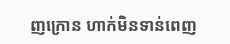ញក្រោន ហាក់មិនទាន់ពេញ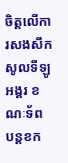ចិត្តលើការសងសឹក សូលទីឡូអង្គរ ខណៈទ័ព បន្តខក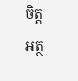ចិត្ត
អត្ថ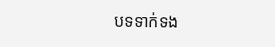បទទាក់ទង